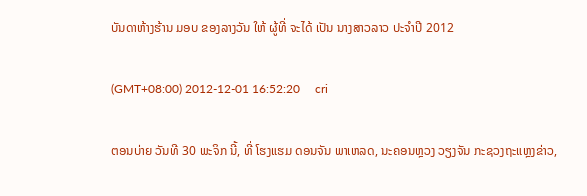ບັນດາຫ້າງຮ້ານ ມອບ ຂອງລາງວັນ ໃຫ້ ຜູ້ທີ່ ຈະໄດ້ ເປັນ ນາງສາວລາວ ປະຈໍາປີ 2012

(GMT+08:00) 2012-12-01 16:52:20     cri

ຕອນບ່າຍ ວັນທີ 30 ພະຈິກ ນີ້, ທີ່ ໂຮງແຮມ ດອນຈັນ ພາເຫລດ, ນະຄອນຫຼວງ ວຽງຈັນ ກະຊວງຖະແຫຼງຂ່າວ,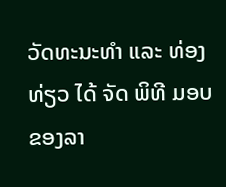ວັດທະນະທໍາ ແລະ ທ່ອງທ່ຽວ ໄດ້ ຈັດ ພິທີ ມອບ ຂອງລາ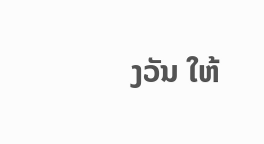ງວັນ ໃຫ້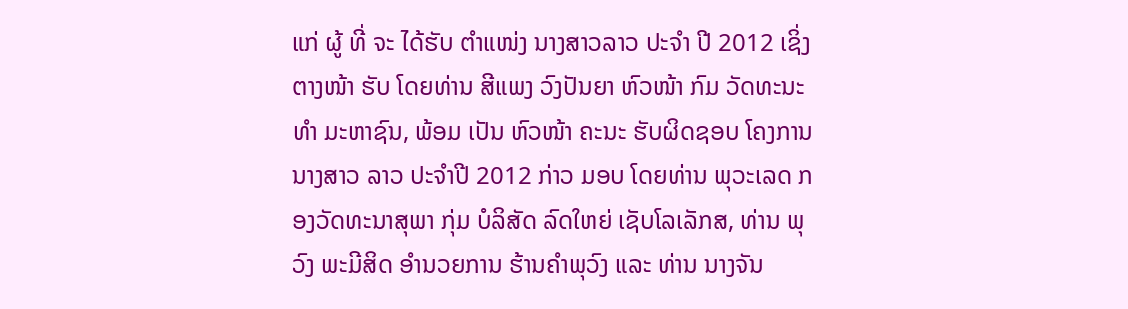ແກ່ ຜູ້ ທີ່ ຈະ ໄດ້ຮັບ ຕໍາແໜ່ງ ນາງສາວລາວ ປະຈໍາ ປີ 2012 ເຊິ່ງ ຕາງໜ້າ ຮັບ ໂດຍທ່ານ ສີແພງ ວົງປັນຍາ ຫົວໜ້າ ກົມ ວັດທະນະທໍາ ມະຫາຊົນ, ພ້ອມ ເປັນ ຫົວໜ້າ ຄະນະ ຮັບຜິດຊອບ ໂຄງການ ນາງສາວ ລາວ ປະຈໍາປີ 2012 ກ່າວ ມອບ ໂດຍທ່ານ ພຸວະເລດ ກອງວັດທະນາສຸພາ ກຸ່ມ ບໍລິສັດ ລົດໃຫຍ່ ເຊັບໂລເລັກສ, ທ່ານ ພຸວົງ ພະມີສິດ ອໍານວຍການ ຮ້ານຄໍາພຸວົງ ແລະ ທ່ານ ນາງຈັນ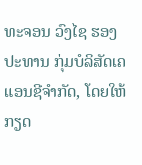ທະຈອນ ວົງໄຊ ຮອງປະທານ ກຸ່ມບໍລິສັດເຄແອນຊີຈໍາກັດ, ໂດຍໃຫ້ກຽດ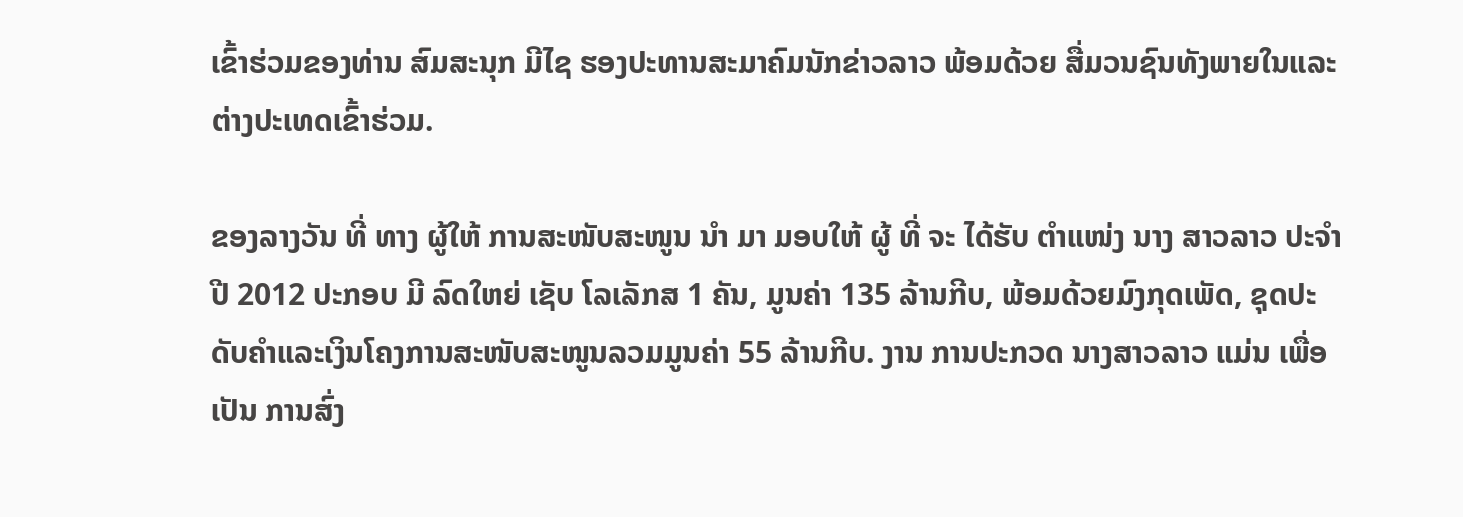ເຂົ້າຮ່ວມຂອງທ່ານ ສົມສະນຸກ ມີໄຊ ຮອງປະທານສະມາຄົມນັກຂ່າວລາວ ພ້ອມດ້ວຍ ສື່ມວນຊົນທັງພາຍໃນແລະຕ່າງປະເທດເຂົ້າຮ່ວມ.

ຂອງລາງວັນ ທີ່ ທາງ ຜູ້ໃຫ້ ການສະໜັບສະໜູນ ນໍາ ມາ ມອບໃຫ້ ຜູ້ ທີ່ ຈະ ໄດ້ຮັບ ຕໍາແໜ່ງ ນາງ ສາວລາວ ປະຈໍາ ປີ 2012 ປະກອບ ມີ ລົດໃຫຍ່ ເຊັບ ໂລເລັກສ 1 ຄັນ, ມູນຄ່າ 135 ລ້ານກີບ, ພ້ອມດ້ວຍມົງກຸດເພັດ, ຊຸດປະດັບຄໍາແລະເງິນໂຄງການສະໜັບສະໜູນລວມມູນຄ່າ 55 ລ້ານກີບ. ງານ ການປະກວດ ນາງສາວລາວ ແມ່ນ ເພື່ອ ເປັນ ການສົ່ງ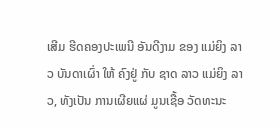ເສີມ ຮີດຄອງປະເພນີ ອັນດີງາມ ຂອງ ແມ່ຍິງ ລາວ ບັນດາເຜົ່າ ໃຫ້ ຄົງຢູ່ ກັບ ຊາດ ລາວ ແມ່ຍິງ ລາວ, ທັງເປັນ ການເຜີຍແຜ່ ມູນເຊື້ອ ວັດທະນະ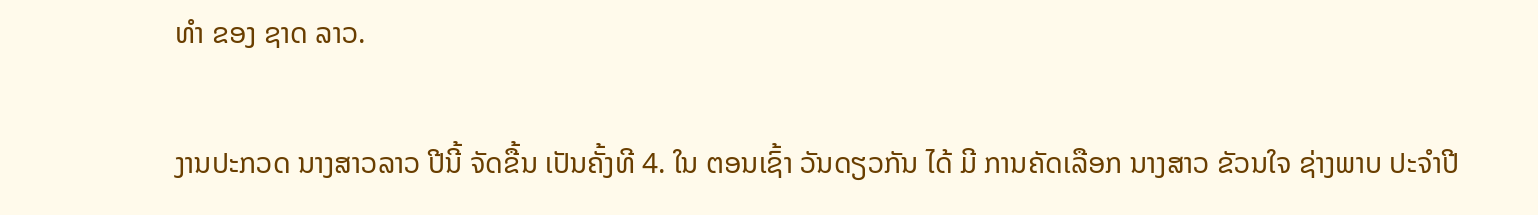ທໍາ ຂອງ ຊາດ ລາວ.

ງານປະກວດ ນາງສາວລາວ ປີນີ້ ຈັດຂື້ນ ເປັນຄັ້ງທີ 4. ໃນ ຕອນເຊົ້າ ວັນດຽວກັນ ໄດ້ ມີ ການຄັດເລືອກ ນາງສາວ ຂັວນໃຈ ຊ່າງພາບ ປະຈໍາປີ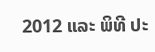2012 ແລະ ພິທີ ປະ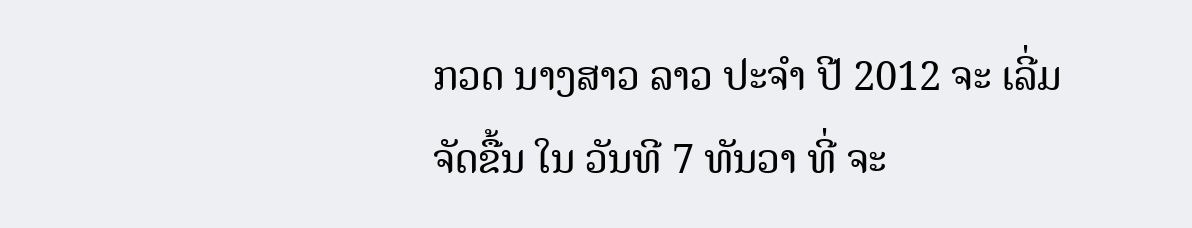ກວດ ນາງສາວ ລາວ ປະຈໍາ ປີ 2012 ຈະ ເລີ່ມ ຈັດຂື້ນ ໃນ ວັນທີ 7 ທັນວາ ທີ່ ຈະ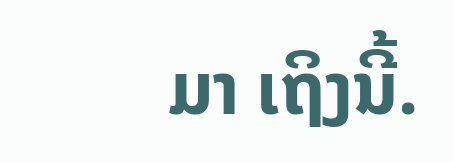ມາ ເຖິງນີ້.